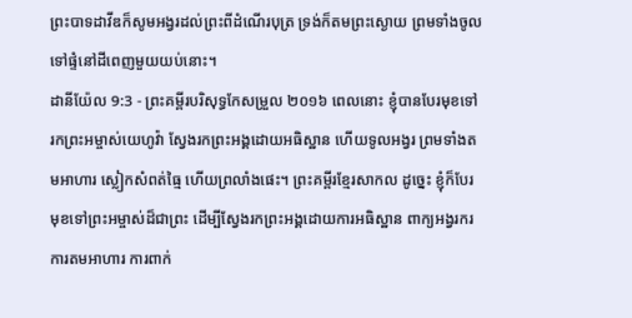ព្រះបាទដាវីឌក៏សូមអង្វរដល់ព្រះពីដំណើរបុត្រ ទ្រង់ក៏តមព្រះស្ងោយ ព្រមទាំងចូលទៅផ្ទំនៅដីពេញមួយយប់នោះ។
ដានីយ៉ែល 9:3 - ព្រះគម្ពីរបរិសុទ្ធកែសម្រួល ២០១៦ ពេលនោះ ខ្ញុំបានបែរមុខទៅរកព្រះអម្ចាស់យេហូវ៉ា ស្វែងរកព្រះអង្គដោយអធិស្ឋាន ហើយទូលអង្វរ ព្រមទាំងតមអាហារ ស្លៀកសំពត់ធ្មៃ ហើយព្រលាំងផេះ។ ព្រះគម្ពីរខ្មែរសាកល ដូច្នេះ ខ្ញុំក៏បែរមុខទៅព្រះអម្ចាស់ដ៏ជាព្រះ ដើម្បីស្វែងរកព្រះអង្គដោយការអធិស្ឋាន ពាក្យអង្វរករ ការតមអាហារ ការពាក់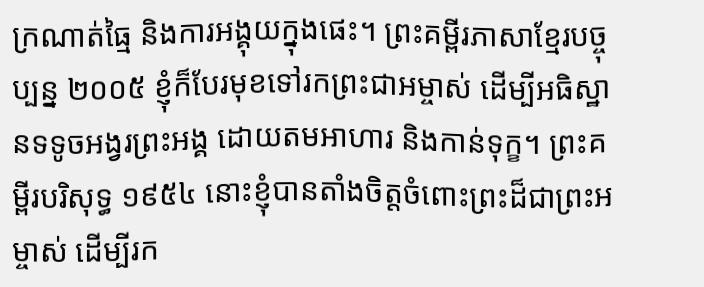ក្រណាត់ធ្មៃ និងការអង្គុយក្នុងផេះ។ ព្រះគម្ពីរភាសាខ្មែរបច្ចុប្បន្ន ២០០៥ ខ្ញុំក៏បែរមុខទៅរកព្រះជាអម្ចាស់ ដើម្បីអធិស្ឋានទទូចអង្វរព្រះអង្គ ដោយតមអាហារ និងកាន់ទុក្ខ។ ព្រះគម្ពីរបរិសុទ្ធ ១៩៥៤ នោះខ្ញុំបានតាំងចិត្តចំពោះព្រះដ៏ជាព្រះអម្ចាស់ ដើម្បីរក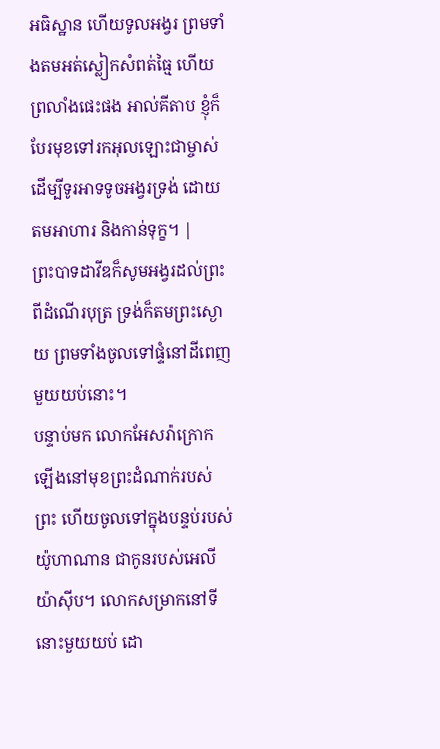អធិស្ឋាន ហើយទូលអង្វរ ព្រមទាំងតមអត់ស្លៀកសំពត់ធ្មៃ ហើយព្រលាំងផេះផង អាល់គីតាប ខ្ញុំក៏បែរមុខទៅរកអុលឡោះជាម្ចាស់ ដើម្បីទូរអាទទូចអង្វរទ្រង់ ដោយតមអាហារ និងកាន់ទុក្ខ។ |
ព្រះបាទដាវីឌក៏សូមអង្វរដល់ព្រះពីដំណើរបុត្រ ទ្រង់ក៏តមព្រះស្ងោយ ព្រមទាំងចូលទៅផ្ទំនៅដីពេញមួយយប់នោះ។
បន្ទាប់មក លោកអែសរ៉ាក្រោកឡើងនៅមុខព្រះដំណាក់របស់ព្រះ ហើយចូលទៅក្នុងបន្ទប់របស់យ៉ូហាណាន ជាកូនរបស់អេលីយ៉ាស៊ីប។ លោកសម្រាកនៅទីនោះមួយយប់ ដោ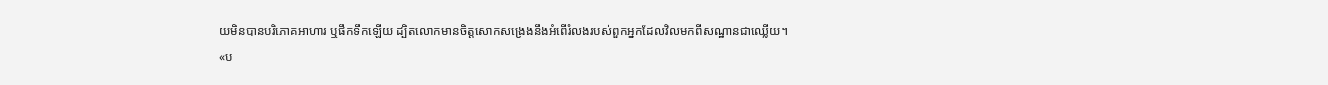យមិនបានបរិភោគអាហារ ឬផឹកទឹកឡើយ ដ្បិតលោកមានចិត្តសោកសង្រេងនឹងអំពើរំលងរបស់ពួកអ្នកដែលវិលមកពីសណ្ឋានជាឈ្លើយ។
«ប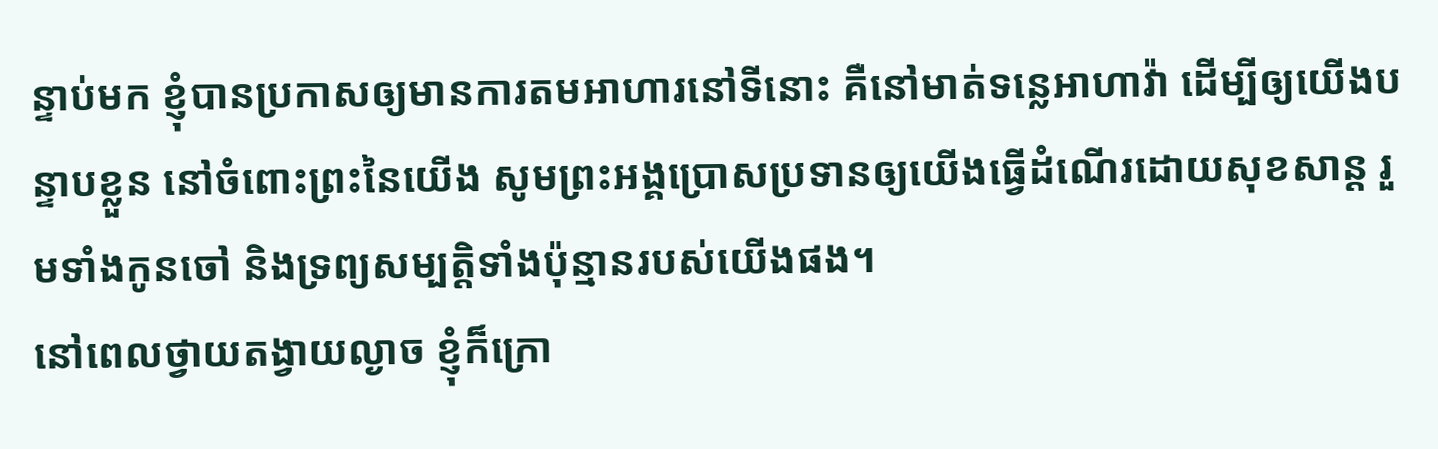ន្ទាប់មក ខ្ញុំបានប្រកាសឲ្យមានការតមអាហារនៅទីនោះ គឺនៅមាត់ទន្លេអាហាវ៉ា ដើម្បីឲ្យយើងបន្ទាបខ្លួន នៅចំពោះព្រះនៃយើង សូមព្រះអង្គប្រោសប្រទានឲ្យយើងធ្វើដំណើរដោយសុខសាន្ត រួមទាំងកូនចៅ និងទ្រព្យសម្បត្តិទាំងប៉ុន្មានរបស់យើងផង។
នៅពេលថ្វាយតង្វាយល្ងាច ខ្ញុំក៏ក្រោ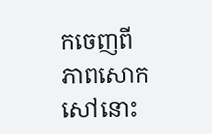កចេញពីភាពសោកសៅនោះ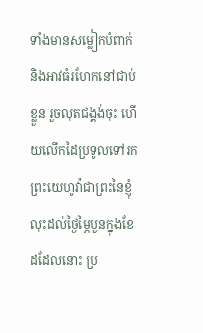ទាំងមានសម្លៀកបំពាក់ និងអាវធំរហែកនៅជាប់ខ្លួន រួចលុតជង្គង់ចុះ ហើយលើកដៃប្រទូលទៅរកព្រះយេហូវ៉ាជាព្រះនៃខ្ញុំ
លុះដល់ថ្ងៃម្ភៃបួនក្នុងខែដដែលនោះ ប្រ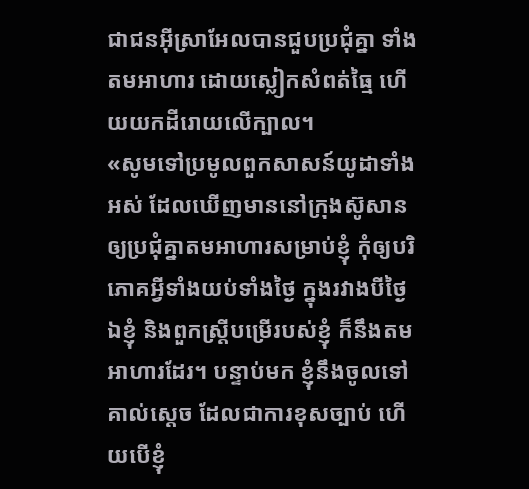ជាជនអ៊ីស្រាអែលបានជួបប្រជុំគ្នា ទាំងតមអាហារ ដោយស្លៀកសំពត់ធ្មៃ ហើយយកដីរោយលើក្បាល។
«សូមទៅប្រមូលពួកសាសន៍យូដាទាំងអស់ ដែលឃើញមាននៅក្រុងស៊ូសាន ឲ្យប្រជុំគ្នាតមអាហារសម្រាប់ខ្ញុំ កុំឲ្យបរិភោគអ្វីទាំងយប់ទាំងថ្ងៃ ក្នុងរវាងបីថ្ងៃ ឯខ្ញុំ និងពួកស្ត្រីបម្រើរបស់ខ្ញុំ ក៏នឹងតមអាហារដែរ។ បន្ទាប់មក ខ្ញុំនឹងចូលទៅគាល់ស្តេច ដែលជាការខុសច្បាប់ ហើយបើខ្ញុំ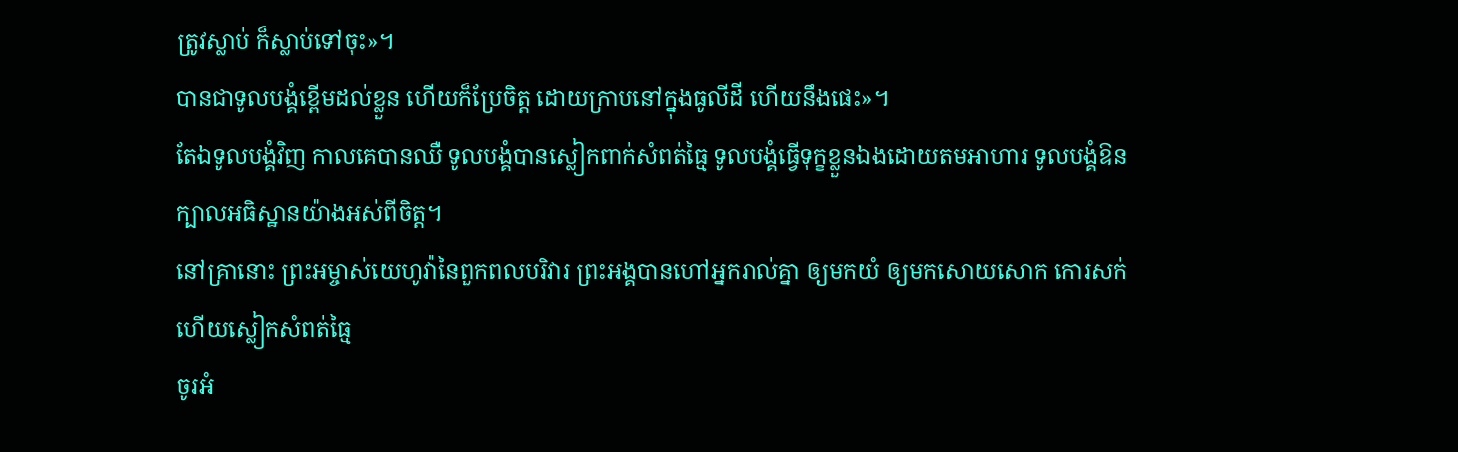ត្រូវស្លាប់ ក៏ស្លាប់ទៅចុះ»។
បានជាទូលបង្គំខ្ពើមដល់ខ្លួន ហើយក៏ប្រែចិត្ត ដោយក្រាបនៅក្នុងធូលីដី ហើយនឹងផេះ»។
តែឯទូលបង្គំវិញ កាលគេបានឈឺ ទូលបង្គំបានស្លៀកពាក់សំពត់ធ្មៃ ទូលបង្គំធ្វើទុក្ខខ្លួនឯងដោយតមអាហារ ទូលបង្គំឱនក្បាលអធិស្ឋានយ៉ាងអស់ពីចិត្ត។
នៅគ្រានោះ ព្រះអម្ចាស់យេហូវ៉ានៃពួកពលបរិវារ ព្រះអង្គបានហៅអ្នករាល់គ្នា ឲ្យមកយំ ឲ្យមកសោយសោក កោរសក់ ហើយស្លៀកសំពត់ធ្មៃ
ចូរអំ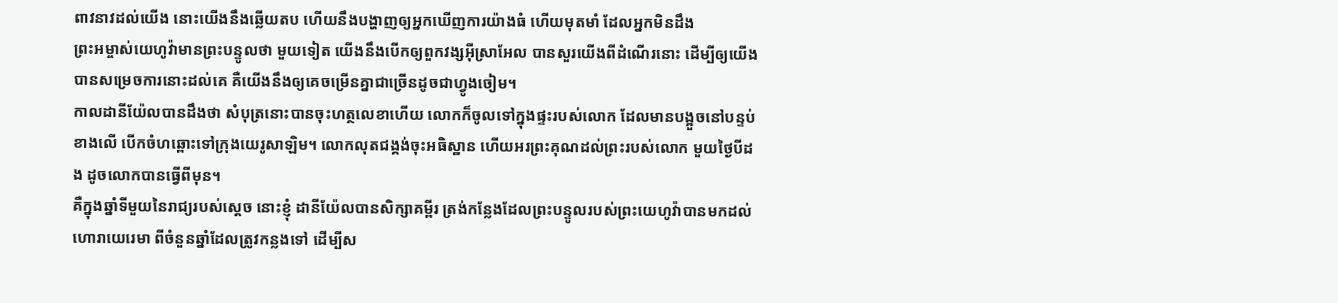ពាវនាវដល់យើង នោះយើងនឹងឆ្លើយតប ហើយនឹងបង្ហាញឲ្យអ្នកឃើញការយ៉ាងធំ ហើយមុតមាំ ដែលអ្នកមិនដឹង
ព្រះអម្ចាស់យេហូវ៉ាមានព្រះបន្ទូលថា មួយទៀត យើងនឹងបើកឲ្យពួកវង្សអ៊ីស្រាអែល បានសួរយើងពីដំណើរនោះ ដើម្បីឲ្យយើងបានសម្រេចការនោះដល់គេ គឺយើងនឹងឲ្យគេចម្រើនគ្នាជាច្រើនដូចជាហ្វូងចៀម។
កាលដានីយ៉ែលបានដឹងថា សំបុត្រនោះបានចុះហត្ថលេខាហើយ លោកក៏ចូលទៅក្នុងផ្ទះរបស់លោក ដែលមានបង្អួចនៅបន្ទប់ខាងលើ បើកចំហឆ្ពោះទៅក្រុងយេរូសាឡិម។ លោកលុតជង្គង់ចុះអធិស្ឋាន ហើយអរព្រះគុណដល់ព្រះរបស់លោក មួយថ្ងៃបីដង ដូចលោកបានធ្វើពីមុន។
គឺក្នុងឆ្នាំទីមួយនៃរាជ្យរបស់ស្ដេច នោះខ្ញុំ ដានីយ៉ែលបានសិក្សាគម្ពីរ ត្រង់កន្លែងដែលព្រះបន្ទូលរបស់ព្រះយេហូវ៉ាបានមកដល់ហោរាយេរេមា ពីចំនួនឆ្នាំដែលត្រូវកន្លងទៅ ដើម្បីស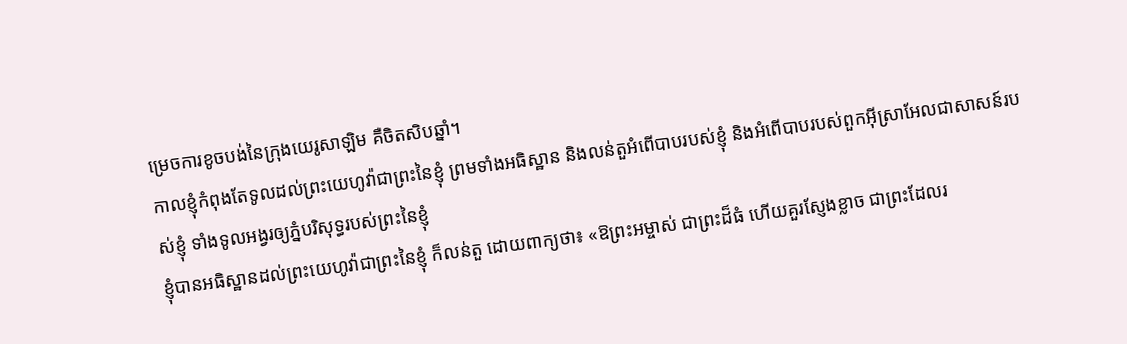ម្រេចការខូចបង់នៃក្រុងយេរូសាឡិម គឺចិតសិបឆ្នាំ។
កាលខ្ញុំកំពុងតែទូលដល់ព្រះយេហូវ៉ាជាព្រះនៃខ្ញុំ ព្រមទាំងអធិស្ឋាន និងលន់តួអំពើបាបរបស់ខ្ញុំ និងអំពើបាបរបស់ពួកអ៊ីស្រាអែលជាសាសន៍របស់ខ្ញុំ ទាំងទូលអង្វរឲ្យភ្នំបរិសុទ្ធរបស់ព្រះនៃខ្ញុំ
ខ្ញុំបានអធិស្ឋានដល់ព្រះយេហូវ៉ាជាព្រះនៃខ្ញុំ ក៏លន់តួ ដោយពាក្យថា៖ «ឱព្រះអម្ចាស់ ជាព្រះដ៏ធំ ហើយគួរស្ញែងខ្លាច ជាព្រះដែលរ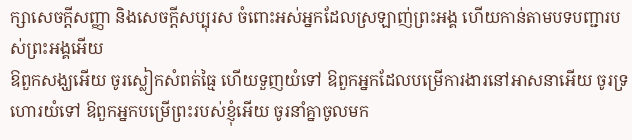ក្សាសេចក្ដីសញ្ញា និងសេចក្ដីសប្បុរស ចំពោះអស់អ្នកដែលស្រឡាញ់ព្រះអង្គ ហើយកាន់តាមបទបញ្ជារបស់ព្រះអង្គអើយ
ឱពួកសង្ឃអើយ ចូរស្លៀកសំពត់ធ្មៃ ហើយទួញយំទៅ ឱពួកអ្នកដែលបម្រើការងារនៅអាសនាអើយ ចូរទ្រហោរយំទៅ ឱពួកអ្នកបម្រើព្រះរបស់ខ្ញុំអើយ ចូរនាំគ្នាចូលមក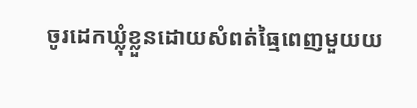ចូរដេកឃ្លុំខ្លួនដោយសំពត់ធ្មៃពេញមួយយ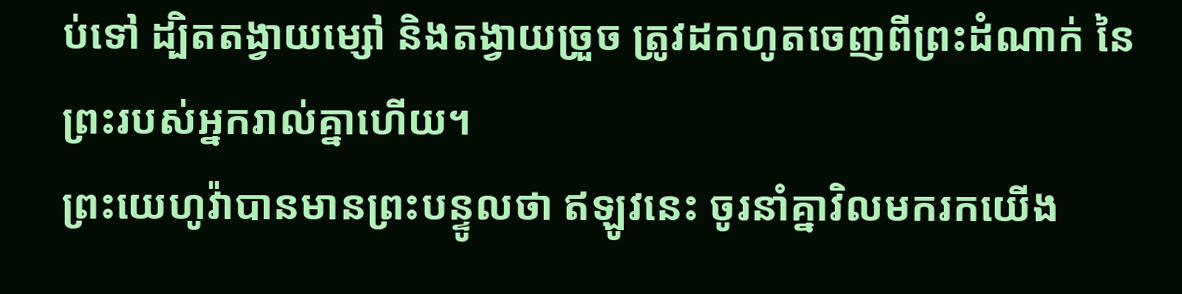ប់ទៅ ដ្បិតតង្វាយម្សៅ និងតង្វាយច្រួច ត្រូវដកហូតចេញពីព្រះដំណាក់ នៃព្រះរបស់អ្នករាល់គ្នាហើយ។
ព្រះយេហូវ៉ាបានមានព្រះបន្ទូលថា ឥឡូវនេះ ចូរនាំគ្នាវិលមករកយើង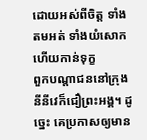ដោយអស់ពីចិត្ត ទាំងតមអត់ ទាំងយំសោក ហើយកាន់ទុក្ខ
ពួកបណ្ដាជននៅក្រុងនីនីវេក៏ជឿព្រះអង្គ។ ដូច្នេះ គេប្រកាសឲ្យមាន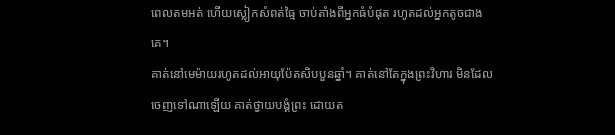ពេលតមអត់ ហើយស្លៀកសំពត់ធ្មៃ ចាប់តាំងពីអ្នកធំបំផុត រហូតដល់អ្នកតូចជាងគេ។
គាត់នៅមេម៉ាយរហូតដល់អាយុប៉ែតសិបបួនឆ្នាំ។ គាត់នៅតែក្នុងព្រះវិហារ មិនដែលចេញទៅណាឡើយ គាត់ថ្វាយបង្គំព្រះ ដោយត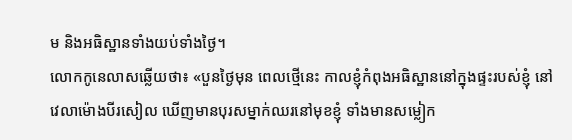ម និងអធិស្ឋានទាំងយប់ទាំងថ្ងៃ។
លោកកូនេលាសឆ្លើយថា៖ «បួនថ្ងៃមុន ពេលថ្មើនេះ កាលខ្ញុំកំពុងអធិស្ឋាននៅក្នុងផ្ទះរបស់ខ្ញុំ នៅវេលាម៉ោងបីរសៀល ឃើញមានបុរសម្នាក់ឈរនៅមុខខ្ញុំ ទាំងមានសម្លៀក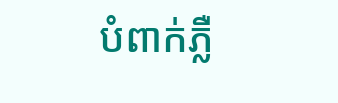បំពាក់ភ្លឺ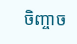ចិញ្ចាច